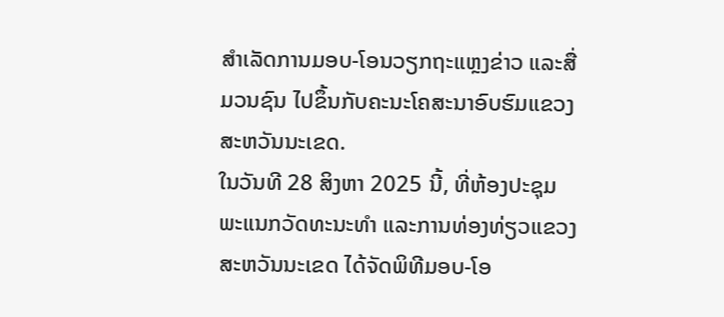ສຳເລັດການມອບ-ໂອນວຽກຖະແຫຼງຂ່າວ ແລະສື່ມວນຊົນ ໄປຂຶ້ນກັບຄະນະໂຄສະນາອົບຮົມແຂວງສະຫວັນນະເຂດ.
ໃນວັນທີ 28 ສິງຫາ 2025 ນີ້, ທີ່ຫ້ອງປະຊຸມພະແນກວັດທະນະທຳ ແລະການທ່ອງທ່ຽວແຂວງສະຫວັນນະເຂດ ໄດ້ຈັດພິທີມອບ-ໂອ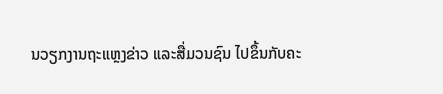ນວຽກງານຖະແຫຼງຂ່າວ ແລະສື່ມວນຊົນ ໄປຂຶ້ນກັບຄະ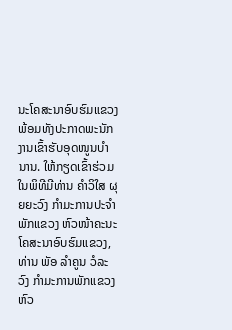ນະໂຄສະນາອົບຮົມແຂວງ ພ້ອມທັງປະກາດພະນັກງານເຂົ້າຮັບອຸດໜູນບຳນານ. ໃຫ້ກຽດເຂົ້າຮ່ວມໃນພິທີມີທ່ານ ຄຳວິໃສ ຜຸຍຍະວົງ ກຳມະການປະຈຳພັກແຂວງ ຫົວໜ້າຄະນະໂຄສະນາອົບຮົມແຂວງ, ທ່ານ ພັອ ລຳຄູນ ວໍລະວົງ ກຳມະການພັກແຂວງ ຫົວ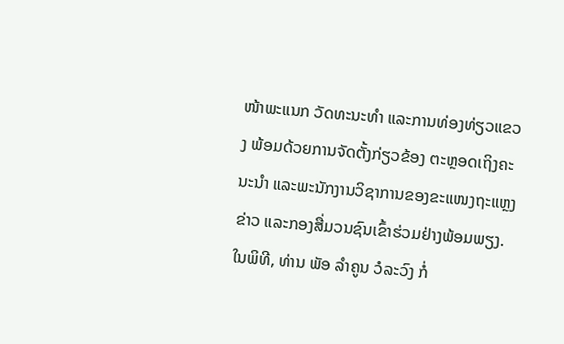ໜ້າພະແນກ ວັດທະນະທຳ ແລະການທ່ອງທ່ຽວແຂວງ ພ້ອມດ້ວຍການຈັດຕັ້ງກ່ຽວຂ້ອງ ຕະຫຼອດເຖິງຄະນະນຳ ແລະພະນັກງານວິຊາການຂອງຂະແໜງຖະແຫຼງຂ່າວ ແລະກອງສື່ມວນຊົນເຂົ້າຮ່ວມຢ່າງພ້ອມພຽງ.
ໃນພິທີ, ທ່ານ ພັອ ລຳຄູນ ວໍລະວົງ ກໍ່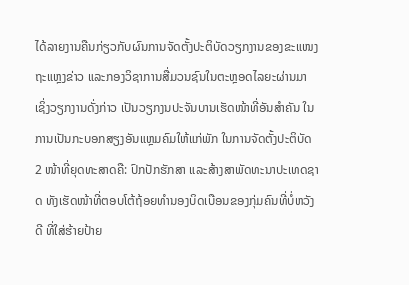ໄດ້ລາຍງານຄືນກ່ຽວກັບຜົນການຈັດຕັ້ງປະຕິບັດວຽກງານຂອງຂະແໜງຖະແຫຼງຂ່າວ ແລະກອງວິຊາການສື່ມວນຊົນໃນຕະຫຼອດໄລຍະຜ່ານມາ ເຊິ່ງວຽກງານດັ່ງກ່າວ ເປັນວຽກງນປະຈັນບານເຮັດໜ້າທີ່ອັນສຳຄັນ ໃນການເປັນກະບອກສຽງອັນແຫຼມຄົມໃຫ້ແກ່ພັກ ໃນການຈັດຕັ້ງປະຕິບັດ 2 ໜ້າທີ່ຍຸດທະສາດຄື: ປົກປັກຮັກສາ ແລະສ້າງສາພັດທະນາປະເທດຊາດ ທັງເຮັດໜ້າທີ່ຕອບໂຕ້ຖ້ອຍທໍານອງບິດເບືອນຂອງກຸ່ມຄົນທີ່ບໍ່ຫວັງດີ ທີ່ໃສ່ຮ້າຍປ້າຍ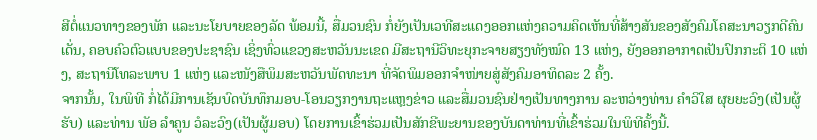ສີຕໍ່ແນວທາງຂອງພັກ ແລະນະໂຍບາຍຂອງລັດ ພ້ອມນີ້, ສື່ມວນຊົນ ກໍ່ຍັງເປັນເວທີສະແດງອອກແຫ່ງຄວາມຄິດເຫັນທີ່ສ້າງສັນຂອງສັງຄົມໂຄສະນາວຽກດີຄົນເດັ່ນ, ຄອບຄົວຕົວແບບຂອງປະຊາຊົນ ເຊິ່ງທົ່ວແຂວງສະຫວັນນະເຂດ ມີສະຖານີວິທະຍຸກະຈາຍສຽງທັງໝົດ 13 ແຫ່ງ, ຍັງອອກອາກາດເປັນປົກກະຕິ 10 ແຫ່ງ, ສະຖານີໂທລະພາບ 1 ແຫ່ງ ແລະໜັງສືພິມສະຫວັນພັດທະນາ ທີ່ຈັດພິມອອກຈຳໜ່າຍສູ່ສັງຄົມອາທິດລະ 2 ຄັ້ງ.
ຈາກນັ້ນ, ໃນພິທີ ກໍ່ໄດ້ມີການເຊັນບົດບັນທຶກມອບ-ໂອນວຽກງານຖະແຫຼງຂ່າວ ແລະສື່ມວນຊົນຢ່າງເປັນທາງການ ລະຫວ່າງທ່ານ ຄຳວິໃສ ຜຸຍຍະວົງ(ເປັນຜູ້ຮັບ) ແລະທ່ານ ພັອ ລຳຄູນ ວໍລະວົງ(ເປັນຜູ້ມອບ) ໂດຍການເຂົ້າຮ່ວມເປັນສັກຂີພະຍານຂອງບັນດາທ່ານທີ່ເຂົ້າຮ່ວມໃນພິທີຄັ້ງນີ້.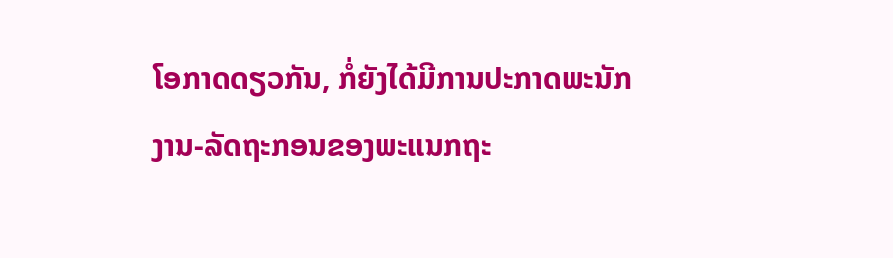ໂອກາດດຽວກັນ, ກໍ່ຍັງໄດ້ມີການປະກາດພະນັກງານ-ລັດຖະກອນຂອງພະແນກຖະ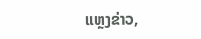ແຫຼງຂ່າວ,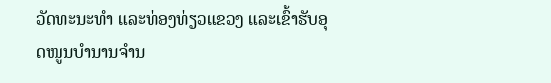ວັດທະນະທໍາ ແລະທ່ອງທ່ຽວແຂວງ ແລະເຂົ້າຮັບອຸດໜູນບຳນານຈຳນ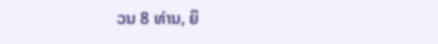ວນ 8 ທ່ານ, ຍິ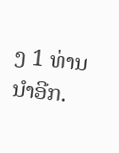ງ 1 ທ່ານນຳອີກ.